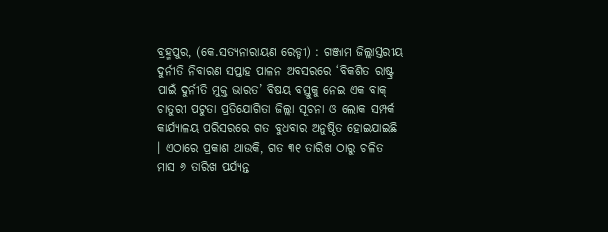ବ୍ରହ୍ମପୁର, (କେ.ସତ୍ୟନାରାୟଣ ରେଡ୍ଡୀ) : ଗଞ୍ଜାମ ଜିଲ୍ଲାସ୍ତରୀୟ ଦୁର୍ନୀତି ନିବାରଣ ସପ୍ତାହ ପାଳନ ଅବସରରେ ‘ବିକଶିତ ରାଷ୍ଟ୍ର ପାଇଁ ଦୁର୍ନୀତି ମୁକ୍ତ ଭାରତ’ ବିଷୟ ବସ୍ତୁକୁ ନେଇ ଏକ ବାକ୍ ଚାତୁରୀ ପଟୁତା ପ୍ରତିଯୋଗିତା ଜିଲ୍ଲା ସୂଚନା ଓ ଲୋକ ସମ୍ପର୍କ କାର୍ଯ୍ୟାଳୟ ପରିସରରେ ଗତ ବୁଧବାର ଅନୁଷ୍ଠିତ ହୋଇଯାଇଛି । ଏଠାରେ ପ୍ରକାଶ ଥାଉକି, ଗତ ୩୧ ତାରିଖ ଠାରୁ ଚଳିତ ମାସ ୬ ତାରିଖ ପର୍ଯ୍ୟନ୍ତ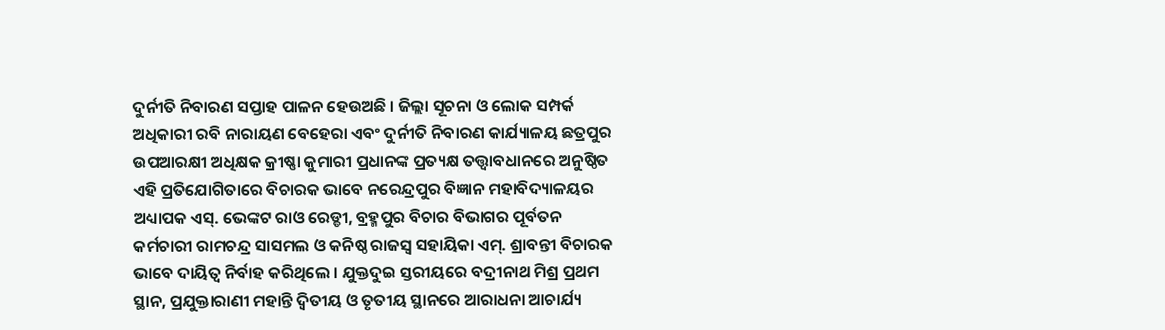ଦୁର୍ନୀତି ନିବାରଣ ସପ୍ତାହ ପାଳନ ହେଉଅଛି । ଜିଲ୍ଲା ସୂଚନା ଓ ଲୋକ ସମ୍ପର୍କ ଅଧିକାରୀ ରବି ନାରାୟଣ ବେହେରା ଏବଂ ଦୁର୍ନୀତି ନିବାରଣ କାର୍ଯ୍ୟାଳୟ ଛତ୍ରପୁର ଉପଆରକ୍ଷୀ ଅଧିକ୍ଷକ କ୍ରୀଷ୍ଣା କୁମାରୀ ପ୍ରଧାନଙ୍କ ପ୍ରତ୍ୟକ୍ଷ ତତ୍ତ୍ୱାବଧାନରେ ଅନୁଷ୍ଠିତ ଏହି ପ୍ରତିଯୋଗିତାରେ ବିଚାରକ ଭାବେ ନରେନ୍ଦ୍ରପୁର ବିଜ୍ଞାନ ମହାବିଦ୍ୟାଳୟର ଅଧ୍ୟାପକ ଏସ୍. ଭେଙ୍କଟ ରାଓ ରେଡ୍ଡୀ, ବ୍ରହ୍ମପୁର ବିଚାର ବିଭାଗର ପୂର୍ବତନ କର୍ମଚାରୀ ରାମଚନ୍ଦ୍ର ସାସମଲ ଓ କନିଷ୍ଠ ରାଜସ୍ୱ ସହାୟିକା ଏମ୍. ଶ୍ରାବନ୍ତୀ ବିଚାରକ ଭାବେ ଦାୟିତ୍ୱ ନିର୍ବାହ କରିଥିଲେ । ଯୁକ୍ତଦୁଇ ସ୍ତରୀୟରେ ବଦ୍ରୀନାଥ ମିଶ୍ର ପ୍ରଥମ ସ୍ଥାନ, ପ୍ରଯୁକ୍ତାରାଣୀ ମହାନ୍ତି ଦ୍ୱିତୀୟ ଓ ତୃତୀୟ ସ୍ଥାନରେ ଆରାଧନା ଆଚାର୍ଯ୍ୟ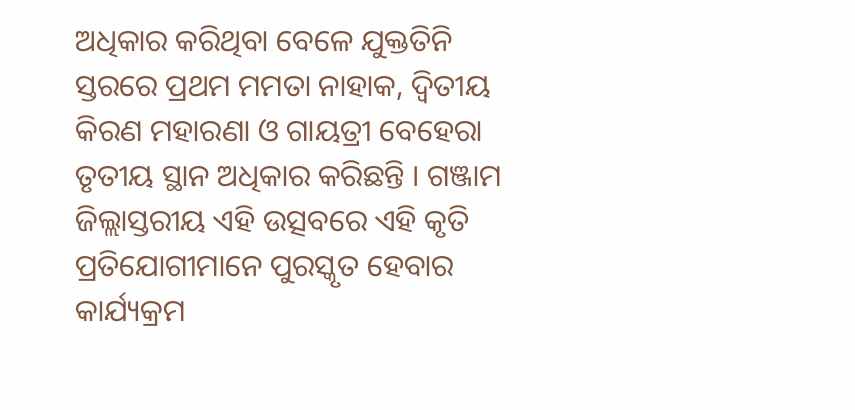ଅଧିକାର କରିଥିବା ବେଳେ ଯୁକ୍ତତିନି ସ୍ତରରେ ପ୍ରଥମ ମମତା ନାହାକ, ଦ୍ୱିତୀୟ କିରଣ ମହାରଣା ଓ ଗାୟତ୍ରୀ ବେହେରା ତୃତୀୟ ସ୍ଥାନ ଅଧିକାର କରିଛନ୍ତି । ଗଞ୍ଜାମ ଜିଲ୍ଲାସ୍ତରୀୟ ଏହି ଉତ୍ସବରେ ଏହି କୃତି ପ୍ରତିଯୋଗୀମାନେ ପୁରସ୍କୃତ ହେବାର କାର୍ଯ୍ୟକ୍ରମ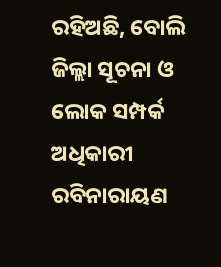ରହିଅଛି, ବୋଲି ଜିଲ୍ଲା ସୂଚନା ଓ ଲୋକ ସମ୍ପର୍କ ଅଧିକାରୀ ରବିନାରାୟଣ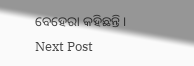ବେହେରା କହିଛନ୍ତି ।
Next Post